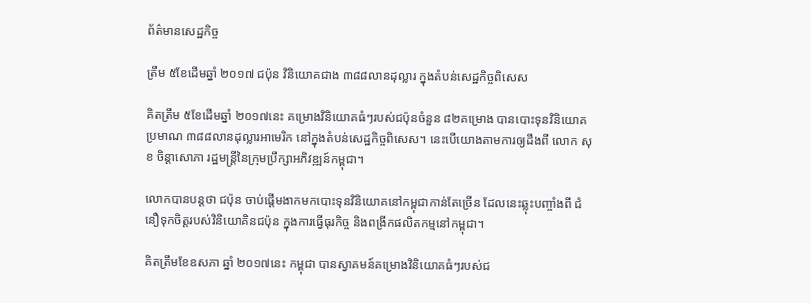ព័ត៌មានសេដ្ឋកិច្ច

ត្រឹម ៥ខែដើមឆ្នាំ ២០១៧ ជប៉ុន វិនិយោគជាង ៣៨៨លានដុល្លារ ក្នុងតំបន់សេដ្ឋកិច្ចពិសេស

គិតត្រឹម ៥ខែដើមឆ្នាំ ២០១៧នេះ គម្រោងវិនិយោគធំៗរបស់ជប៉ុនចំនួន ៨២គម្រោង បានបោះទុនវិនិយោគប្រមាណ ៣៨៨លានដុល្លារអាមេរិក នៅក្នុងតំបន់សេដ្ឋកិច្ចពិសេស។ នេះបើយោងតាមការឲ្យដឹងពី លោក សុខ ចិន្តាសោភា រដ្ឋមន្រ្តីនៃក្រុមប្រឹក្សាអភិវឌ្ឍន៍កម្ពុជា។

លោកបានបន្តថា ជប៉ុន ចាប់ផ្តើមងាកមកបោះទុនវិនិយោគនៅកម្ពុជាកាន់តែច្រើន ដែលនេះឆ្លុះបញ្ចាំងពី ជំនឿទុកចិត្តរបស់វិនិយោគិនជប៉ុន ក្នុងការធ្វើធុរកិច្ច និងពង្រីកផលិតកម្មនៅកម្ពុជា។

គិតត្រឹមខែឧសភា ឆ្នាំ ២០១៧នេះ កម្ពុជា បានស្វាគមន៍គម្រោងវិនិយោគធំៗរបស់ជ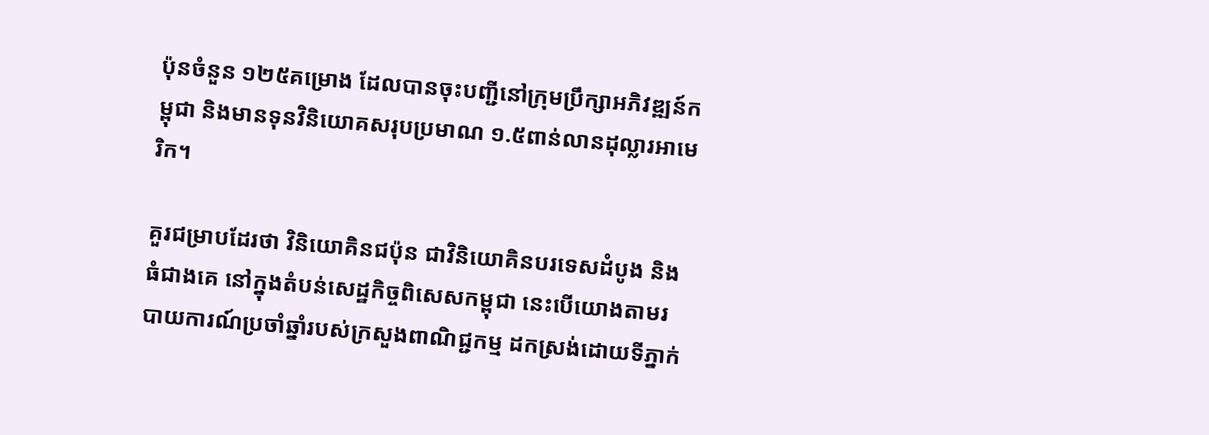ប៉ុនចំនួន ១២៥គម្រោង ដែលបានចុះបញ្ជីនៅក្រុមប្រឹក្សាអភិវឌ្ឍន៍កម្ពុជា និងមានទុនវិនិយោគសរុបប្រមាណ ១.៥ពាន់លានដុល្លារអាមេរិក។

គួរជម្រាបដែរថា វិនិយោគិនជប៉ុន ជាវិនិយោគិនបរទេសដំបូង និងធំជាងគេ នៅក្នុងតំបន់សេដ្ឋកិច្ចពិសេសកម្ពុជា នេះបើយោងតាមរបាយការណ៍ប្រចាំឆ្នាំរបស់ក្រសួងពាណិជ្ជកម្ម ដកស្រង់ដោយទីភ្នាក់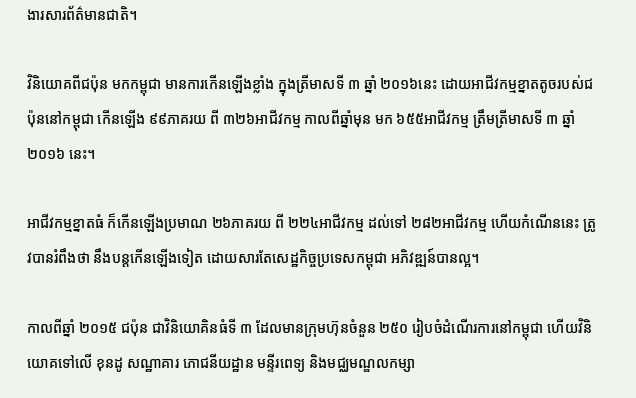ងារសារព័ត៌មានជាតិ។

វិនិយោគពីជប៉ុន មកកម្ពុជា មានការកើនឡើងខ្លាំង ក្នុងត្រីមាសទី ៣ ឆ្នាំ ២០១៦នេះ ដោយអាជីវកម្មខ្នាតតូចរបស់ជប៉ុននៅកម្ពុជា កើនឡើង ៩៩ភាគរយ ពី ៣២៦អាជីវកម្ម កាលពីឆ្នាំមុន មក ៦៥៥អាជីវកម្ម ត្រឹមត្រីមាសទី ៣ ឆ្នាំ ២០១៦ នេះ។

អាជីវកម្មខ្នាតធំ ក៏កើនឡើងប្រមាណ ២៦ភាគរយ ពី ២២៤អាជីវកម្ម ដល់ទៅ ២៨២អាជីវកម្ម ហើយកំណើននេះ ត្រូវបានរំពឹងថា នឹងបន្តកើនឡើងទៀត ដោយសារតែសេដ្ឋកិច្ចប្រទេសកម្ពុជា អភិវឌ្ឍន៍បានល្អ។

កាលពីឆ្នាំ ២០១៥ ជប៉ុន ជាវិនិយោគិនធំទី ៣ ដែលមានក្រុមហ៊ុនចំនួន ២៥០ រៀបចំដំណើរការនៅកម្ពុជា ហើយវិនិយោគទៅលើ ខុនដូ សណ្ឋាគារ ភោជនីយដ្ឋាន មន្ទីរពេទ្យ និងមជ្ឈមណ្ឌលកម្សា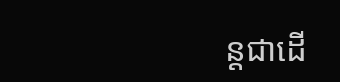ន្តជាដើ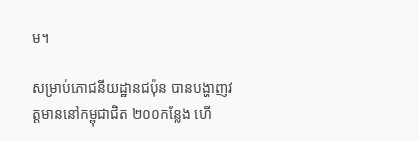ម។

សម្រាប់ភោជនីយដ្ឋានជប៉ុន បានបង្ហាញវត្តមាននៅកម្ពុជាជិត ២០០កន្លែង ហើ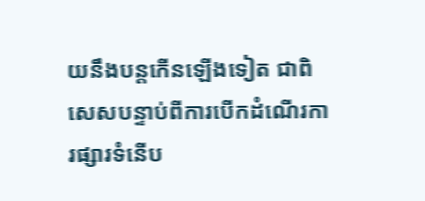យនឹងបន្តកើនឡើងទៀត ជាពិសេសបន្ទាប់ពីការបើកដំណើរការផ្សារទំនើប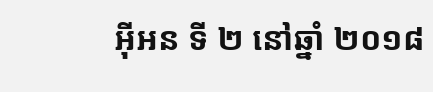អ៊ីអន ទី ២ នៅឆ្នាំ ២០១៨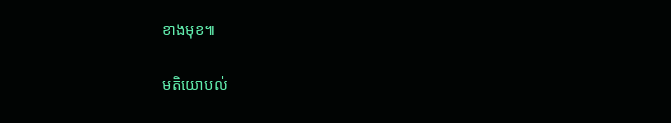ខាងមុខ៕

មតិយោបល់